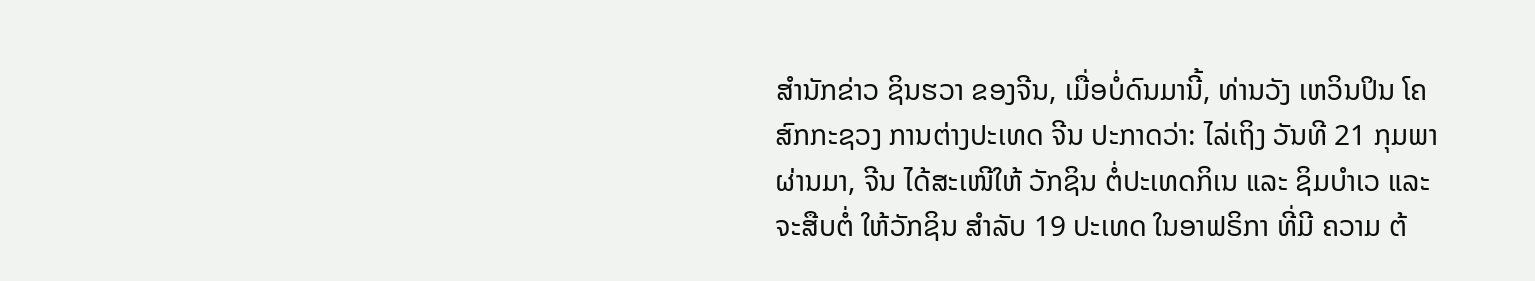ສຳນັກຂ່າວ ຊິນຮວາ ຂອງຈີນ, ເມື່ອບໍ່ດົນມານີ້, ທ່ານວັງ ເຫວິນປິນ ໂຄສົກກະຊວງ ການຕ່າງປະເທດ ຈີນ ປະກາດວ່າ: ໄລ່ເຖິງ ວັນທີ 21 ກຸມພາ ຜ່ານມາ, ຈີນ ໄດ້ສະເໜີໃຫ້ ວັກຊິນ ຕໍ່ປະເທດກິເນ ແລະ ຊິມບຳເວ ແລະ ຈະສືບຕໍ່ ໃຫ້ວັກຊິນ ສຳລັບ 19 ປະເທດ ໃນອາຟຣິກາ ທີ່ມີ ຄວາມ ຕ້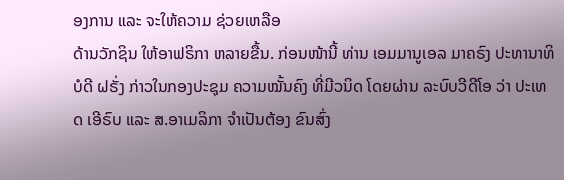ອງການ ແລະ ຈະໃຫ້ຄວາມ ຊ່ວຍເຫລືອ
ດ້ານວັກຊິນ ໃຫ້ອາຟຣິກາ ຫລາຍຂື້ນ. ກ່ອນໜ້ານີ້ ທ່ານ ເອມມານູເອລ ມາຄຣົງ ປະທານາທິ ບໍດີ ຝຣັ່ງ ກ່າວໃນກອງປະຊຸມ ຄວາມໝັ້ນຄົງ ທີ່ມີວນິດ ໂດຍຜ່ານ ລະບົບວີດີໂອ ວ່າ ປະເທດ ເອີຣົບ ແລະ ສ.ອາເມລິກາ ຈຳເປັນຕ້ອງ ຂົນສົ່ງ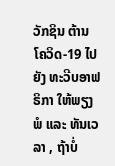ວັກຊິນ ຕ້ານໂຄວິດ-19 ໄປຍັງ ທະວີບອາຟຣິກາ ໃຫ້ພຽງພໍ ແລະ ທັນເວລາ , ຖ້າບໍ່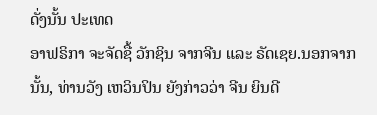ດັ່ງນັ້ນ ປະເທດ
ອາຟຣິກາ ຈະຈັດຊື້ ວັກຊິນ ຈາກຈີນ ແລະ ຣັດເຊຍ.ນອກຈາກນັ້ນ, ທ່ານວັງ ເຫວິນປິນ ຍັງກ່າວວ່າ ຈີນ ຍິນດີ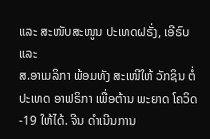ແລະ ສະໜັບສະໜູນ ປະເທດຝຣັ່ງ, ເອີຣົບ ແລະ
ສ.ອາເມລິກາ ພ້ອມທັງ ສະເໜີໃຫ້ ວັກຊິນ ຕໍ່ປະເທດ ອາຟຣິກາ ເພື່ອຕ້ານ ພະຍາດ ໂຄວິດ-19 ໃຫ້ໄດ້. ຈີນ ດຳເນີນການ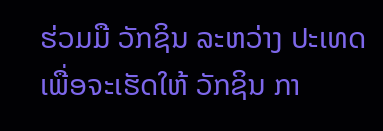ຮ່ວມມື ວັກຊິນ ລະຫວ່າງ ປະເທດ ເພື່ອຈະເຮັດໃຫ້ ວັກຊິນ ກາ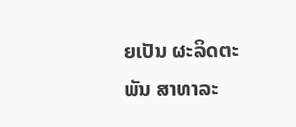ຍເປັນ ຜະລິດຕະພັນ ສາທາລະ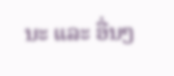ນະ ແລະ ອື່ນໆ